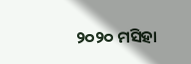୨୦୨୦ ମସିହା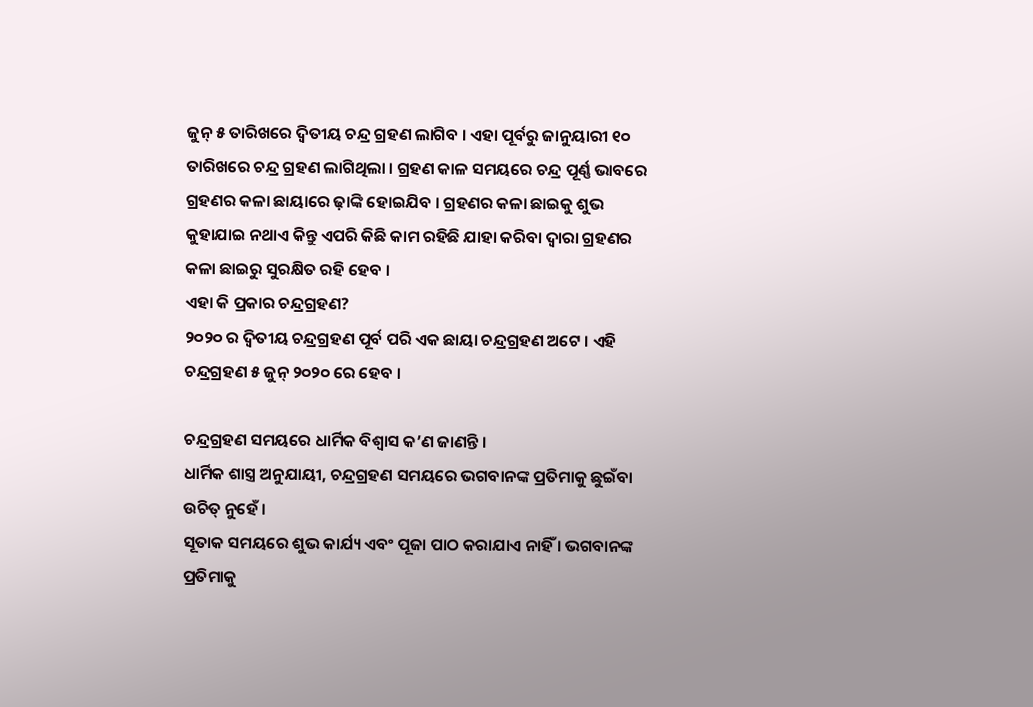ଜୁନ୍ ୫ ତାରିଖରେ ଦ୍ବିତୀୟ ଚନ୍ଦ୍ର ଗ୍ରହଣ ଲାଗିବ । ଏହା ପୂର୍ବରୁ ଜାନୁୟାରୀ ୧୦ ତାରିଖରେ ଚନ୍ଦ୍ର ଗ୍ରହଣ ଲାଗିଥିଲା । ଗ୍ରହଣ କାଳ ସମୟରେ ଚନ୍ଦ୍ର ପୂର୍ଣ୍ଣ ଭାବରେ ଗ୍ରହଣର କଳା ଛାୟାରେ ଢ଼ାଙ୍କି ହୋଇଯିବ । ଗ୍ରହଣର କଳା ଛାଇକୁ ଶୁଭ କୁହାଯାଇ ନଥାଏ କିନ୍ତୁ ଏପରି କିଛି କାମ ରହିଛି ଯାହା କରିବା ଦ୍ବାରା ଗ୍ରହଣର କଳା ଛାଇରୁ ସୁରକ୍ଷିତ ରହି ହେବ ।
ଏହା କି ପ୍ରକାର ଚନ୍ଦ୍ରଗ୍ରହଣ?
୨୦୨୦ ର ଦ୍ୱିତୀୟ ଚନ୍ଦ୍ରଗ୍ରହଣ ପୂର୍ବ ପରି ଏକ ଛାୟା ଚନ୍ଦ୍ରଗ୍ରହଣ ଅଟେ । ଏହି ଚନ୍ଦ୍ରଗ୍ରହଣ ୫ ଜୁନ୍ ୨୦୨୦ ରେ ହେବ ।

ଚନ୍ଦ୍ରଗ୍ରହଣ ସମୟରେ ଧାର୍ମିକ ବିଶ୍ୱାସ କ’ଣ ଜାଣନ୍ତି ।
ଧାର୍ମିକ ଶାସ୍ତ୍ର ଅନୁଯାୟୀ, ଚନ୍ଦ୍ରଗ୍ରହଣ ସମୟରେ ଭଗବାନଙ୍କ ପ୍ରତିମାକୁ ଛୁଇଁବା ଉଚିତ୍ ନୁହେଁ ।
ସୂତାକ ସମୟରେ ଶୁଭ କାର୍ଯ୍ୟ ଏବଂ ପୂଜା ପାଠ କରାଯାଏ ନାହିଁ । ଭଗବାନଙ୍କ ପ୍ରତିମାକୁ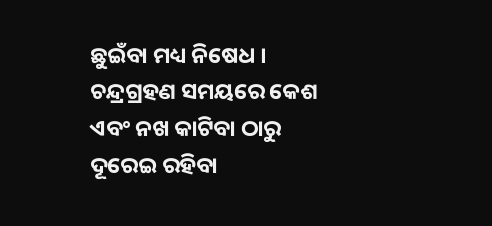ଛୁଇଁବା ମଧ୍ୟ ନିଷେଧ ।
ଚନ୍ଦ୍ରଗ୍ରହଣ ସମୟରେ କେଶ ଏବଂ ନଖ କାଟିବା ଠାରୁ ଦୂରେଇ ରହିବା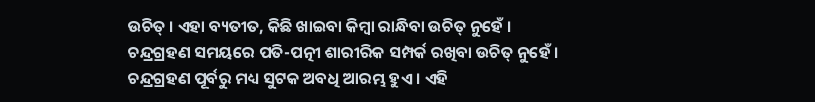ଉଚିତ୍ । ଏହା ବ୍ୟତୀତ, କିଛି ଖାଇବା କିମ୍ବା ରାନ୍ଧିବା ଉଚିତ୍ ନୁହେଁ ।
ଚନ୍ଦ୍ରଗ୍ରହଣ ସମୟରେ ପତି-ପତ୍ନୀ ଶାରୀରିକ ସମ୍ପର୍କ ରଖିବା ଉଚିତ୍ ନୁହେଁ ।
ଚନ୍ଦ୍ରଗ୍ରହଣ ପୂର୍ବରୁ ମଧ୍ୟ ସୁଟକ ଅବଧି ଆରମ୍ଭ ହୁଏ । ଏହି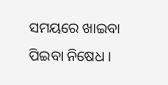ସମୟରେ ଖାଇବା ପିଇବା ନିଷେଧ ।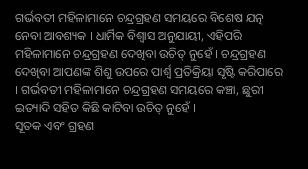ଗର୍ଭବତୀ ମହିଳାମାନେ ଚନ୍ଦ୍ରଗ୍ରହଣ ସମୟରେ ବିଶେଷ ଯତ୍ନ ନେବା ଆବଶ୍ୟକ । ଧାର୍ମିକ ବିଶ୍ୱାସ ଅନୁଯାୟୀ, ଏହିପରି ମହିଳାମାନେ ଚନ୍ଦ୍ରଗ୍ରହଣ ଦେଖିବା ଉଚିତ୍ ନୁହେଁ । ଚନ୍ଦ୍ରଗ୍ରହଣ ଦେଖିବା ଆପଣଙ୍କ ଶିଶୁ ଉପରେ ପାର୍ଶ୍ୱ ପ୍ରତିକ୍ରିୟା ସୃଷ୍ଟି କରିପାରେ । ଗର୍ଭବତୀ ମହିଳାମାନେ ଚନ୍ଦ୍ରଗ୍ରହଣ ସମୟରେ କଞ୍ଚା, ଛୁରୀ ଇତ୍ୟାଦି ସହିତ କିଛି କାଟିବା ଉଚିତ୍ ନୁହେଁ ।
ସୂତକ ଏବଂ ଗ୍ରହଣ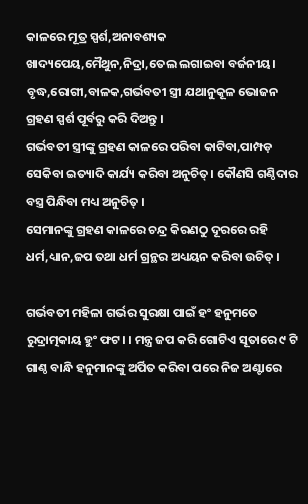କାଳରେ ମୂତ୍ର ସ୍ପର୍ଶ,ଅନାବଶ୍ୟକ ଖାଦ୍ୟପେୟ,ମୈଥୁନ,ନିଦ୍ରା,ତେଲ ଲଗାଇବା ବର୍ଜନୀୟ। ବୃଦ୍ଧ,ରୋଗୀ,ବାଳକ,ଗର୍ଭବତୀ ସ୍ତ୍ରୀ ଯଥାନୁକୂଳ ଭୋଜନ ଗ୍ରହଣ ସ୍ପର୍ଶ ପୂର୍ବରୁ କରି ଦିଅନ୍ତୁ ।
ଗର୍ଭବତୀ ସ୍ତ୍ରୀଙ୍କୁ ଗ୍ରହଣ କାଳରେ ପରିବା କାଟିବା,ପାମ୍ପଡ଼ ସେକିବା ଇତ୍ୟାଦି କାର୍ଯ୍ୟ କରିବା ଅନୁଚିତ୍। କୌଣସି ଗଣ୍ଠିଦାର ବସ୍ତ୍ର ପିନ୍ଧିବା ମଧ୍ୟ ଅନୁଚିତ୍ ।
ସେମାନଙ୍କୁ ଗ୍ରହଣ କାଳରେ ଚନ୍ଦ୍ର କିରଣଠୁ ଦୂରରେ ରହି ଧର୍ମ,ଧ୍ୟାନ,ଜପ ତଥା ଧର୍ମ ଗ୍ରନ୍ଥର ଅଧ୍ୟୟନ କରିବା ଉଚିତ୍ ।

ଗର୍ଭବତୀ ମହିଳା ଗର୍ଭର ସୁରକ୍ଷା ପାଇଁ ହଂ ହନୁମତେ ରୁଦ୍ରାତ୍ମକାୟ ହୁଂ ଫଟ। । ମନ୍ତ୍ର ଜପ କରି ଗୋଟିଏ ସୂତାରେ ୯ ଟି ଗାଣ୍ଠ ବାନ୍ଧି ହନୁମାନଙ୍କୁ ଅର୍ପିତ କରିବା ପରେ ନିଜ ଅଣ୍ଟାରେ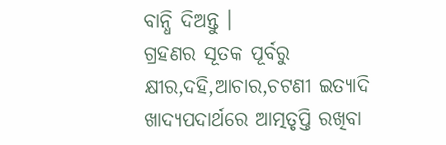ବାନ୍ଧି ଦିଅନ୍ତୁ ।
ଗ୍ରହଣର ସୂତକ ପୂର୍ବରୁ କ୍ଷୀର,ଦହି,ଆଚାର,ଚଟଣୀ ଇତ୍ୟାଦି ଖାଦ୍ୟପଦାର୍ଥରେ ଆତ୍ମତୃପ୍ତି ରଖିବା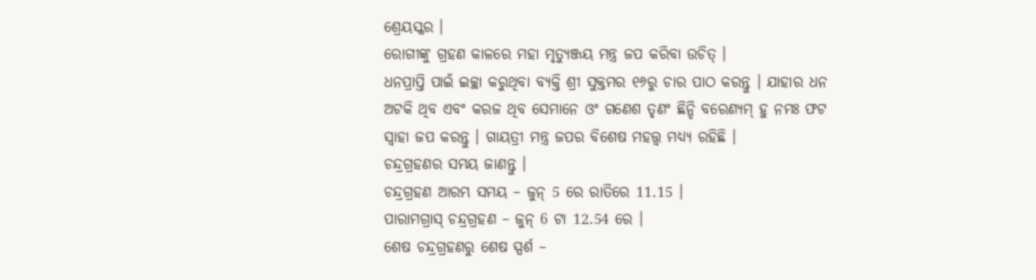ଶ୍ରେୟସ୍କର ।
ରୋଗୀଙ୍କୁ ଗ୍ରହଣ କାଳରେ ମହା ମୃତ୍ୟୁଞ୍ଜୟ ମନ୍ତ୍ର ଜପ କରିବା ଉଚିତ୍ ।
ଧନପ୍ରାପ୍ତି ପାଇଁ ଇଚ୍ଛା କରୁଥିବା ବ୍ୟକ୍ତି ଶ୍ରୀ ସୁକ୍ତମର ୧୬ରୁ ଚାର ପାଠ କରନ୍ତୁ । ଯାହାର ଧନ ଅଟକି ଥିବ ଏବଂ କରଜ ଥିବ ସେମାନେ ଓଂ ଗଣେଶ ତୃଣଂ ଛିନ୍ଦି ବରେଣ୍ୟମ୍ ହୁ ନମଃ ଫଟ ସ୍ବାହା ଜପ କରନ୍ତୁ । ଗାୟତ୍ରୀ ମନ୍ତ୍ର ଜପର ବିଶେଷ ମହତ୍ତ୍ବ ମଧ୍ୟ୍ୟ ରହିଛି ।
ଚନ୍ଦ୍ରଗ୍ରହଣର ସମୟ ଜାଣନ୍ତୁ ।
ଚନ୍ଦ୍ରଗ୍ରହଣ ଆରମ୍ଭ ସମୟ – ଜୁନ୍ 5 ରେ ରାତିରେ 11.15 ।
ପାରାମଗ୍ରାସ୍ ଚନ୍ଦ୍ରଗ୍ରହଣ – ଜୁନ୍ 6 ଟା 12.54 ରେ ।
ଶେଷ ଚନ୍ଦ୍ରଗ୍ରହଣରୁ ଶେଷ ସ୍ପର୍ଶ –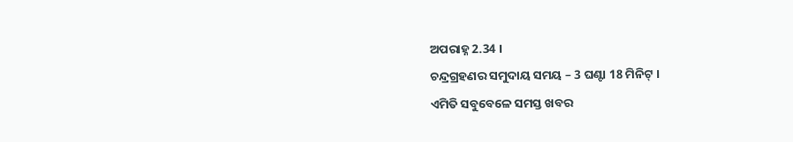ଅପରାହ୍ନ 2.34 ।
ଚନ୍ଦ୍ରଗ୍ରହଣର ସମୁଦାୟ ସମୟ – 3 ଘଣ୍ଟା 18 ମିନିଟ୍ ।
ଏମିତି ସବୁବେଳେ ସମସ୍ତ ଖବର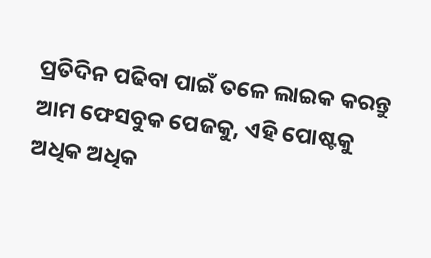ପ୍ରତିଦିନ ପଢିବା ପାଇଁ ତଳେ ଲାଇକ କରନ୍ତୁ ଆମ ଫେସବୁକ ପେଜକୁ, ଏହି ପୋଷ୍ଟକୁ ଅଧିକ ଅଧିକ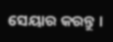ସେୟାର କରନ୍ତୁ ।